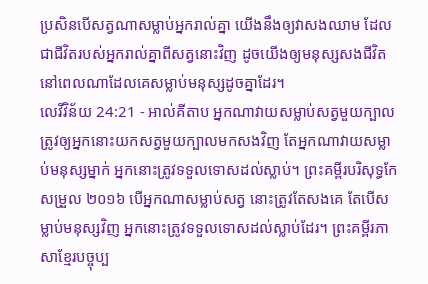ប្រសិនបើសត្វណាសម្លាប់អ្នករាល់គ្នា យើងនឹងឲ្យវាសងឈាម ដែលជាជីវិតរបស់អ្នករាល់គ្នាពីសត្វនោះវិញ ដូចយើងឲ្យមនុស្សសងជីវិត នៅពេលណាដែលគេសម្លាប់មនុស្សដូចគ្នាដែរ។
លេវីវិន័យ 24:21 - អាល់គីតាប អ្នកណាវាយសម្លាប់សត្វមួយក្បាល ត្រូវឲ្យអ្នកនោះយកសត្វមួយក្បាលមកសងវិញ តែអ្នកណាវាយសម្លាប់មនុស្សម្នាក់ អ្នកនោះត្រូវទទួលទោសដល់ស្លាប់។ ព្រះគម្ពីរបរិសុទ្ធកែសម្រួល ២០១៦ បើអ្នកណាសម្លាប់សត្វ នោះត្រូវតែសងគេ តែបើសម្លាប់មនុស្សវិញ អ្នកនោះត្រូវទទួលទោសដល់ស្លាប់ដែរ។ ព្រះគម្ពីរភាសាខ្មែរបច្ចុប្ប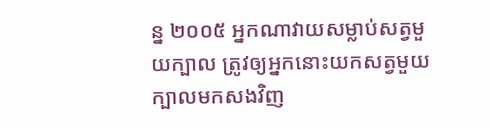ន្ន ២០០៥ អ្នកណាវាយសម្លាប់សត្វមួយក្បាល ត្រូវឲ្យអ្នកនោះយកសត្វមួយក្បាលមកសងវិញ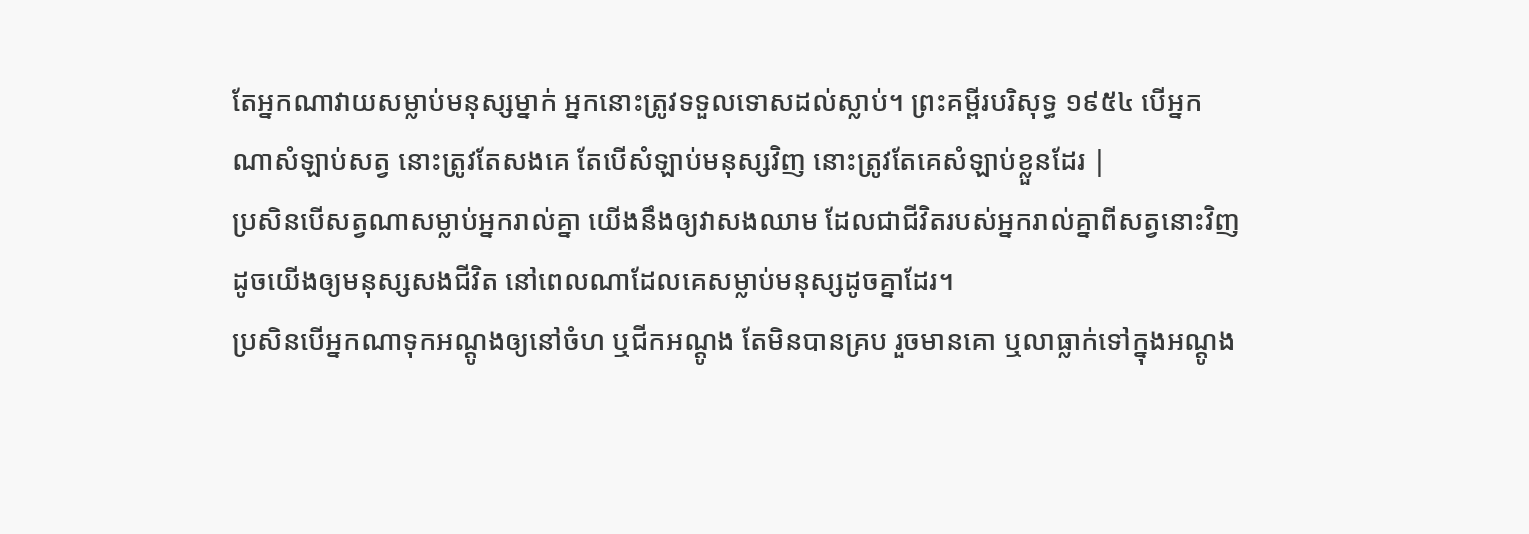តែអ្នកណាវាយសម្លាប់មនុស្សម្នាក់ អ្នកនោះត្រូវទទួលទោសដល់ស្លាប់។ ព្រះគម្ពីរបរិសុទ្ធ ១៩៥៤ បើអ្នកណាសំឡាប់សត្វ នោះត្រូវតែសងគេ តែបើសំឡាប់មនុស្សវិញ នោះត្រូវតែគេសំឡាប់ខ្លួនដែរ |
ប្រសិនបើសត្វណាសម្លាប់អ្នករាល់គ្នា យើងនឹងឲ្យវាសងឈាម ដែលជាជីវិតរបស់អ្នករាល់គ្នាពីសត្វនោះវិញ ដូចយើងឲ្យមនុស្សសងជីវិត នៅពេលណាដែលគេសម្លាប់មនុស្សដូចគ្នាដែរ។
ប្រសិនបើអ្នកណាទុកអណ្តូងឲ្យនៅចំហ ឬជីកអណ្តូង តែមិនបានគ្រប រួចមានគោ ឬលាធ្លាក់ទៅក្នុងអណ្តូង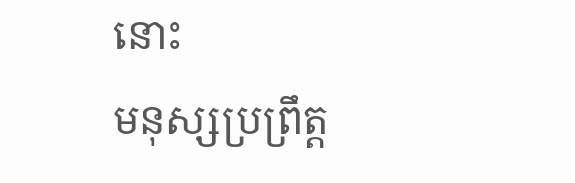នោះ
មនុស្សប្រព្រឹត្ត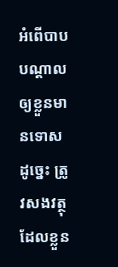អំពើបាប បណ្តាលឲ្យខ្លួនមានទោស ដូច្នេះ ត្រូវសងវត្ថុដែលខ្លួន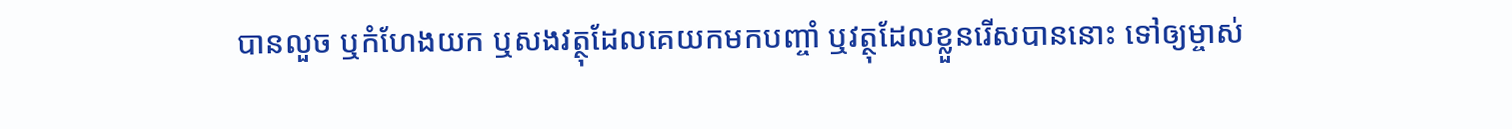បានលួច ឬកំហែងយក ឬសងវត្ថុដែលគេយកមកបញ្ចាំ ឬវត្ថុដែលខ្លួនរើសបាននោះ ទៅឲ្យម្ចាស់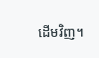ដើមវិញ។